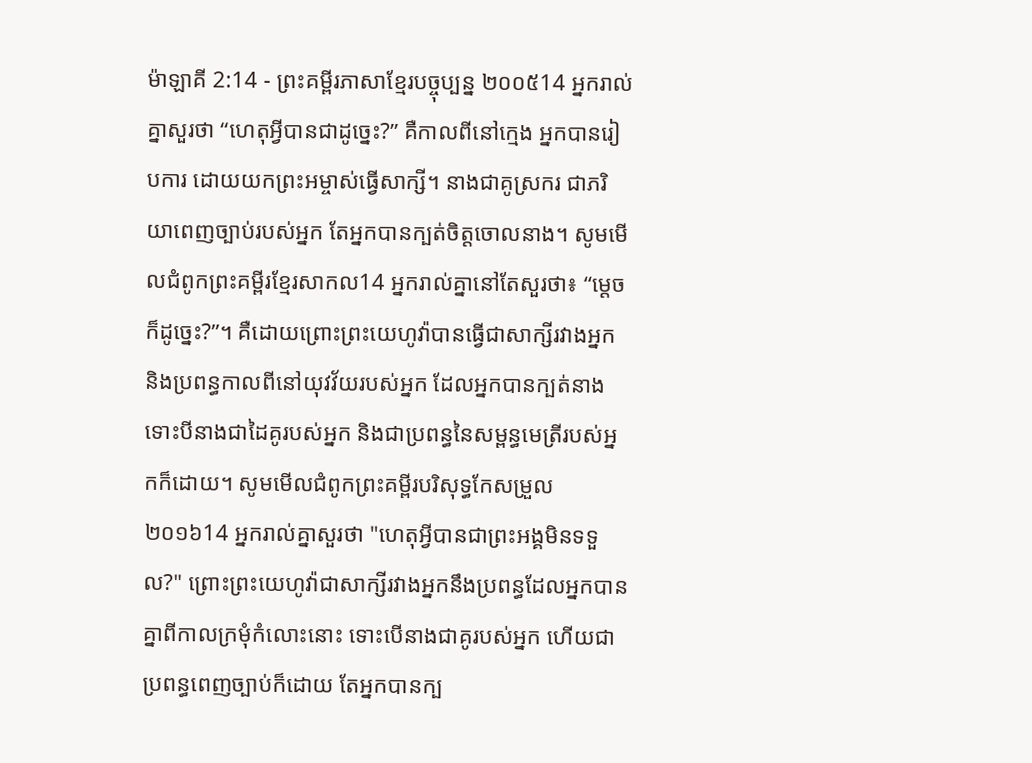ម៉ាឡាគី 2:14 - ព្រះគម្ពីរភាសាខ្មែរបច្ចុប្បន្ន ២០០៥14 អ្នករាល់គ្នាសួរថា “ហេតុអ្វីបានជាដូច្នេះ?” គឺកាលពីនៅក្មេង អ្នកបានរៀបការ ដោយយកព្រះអម្ចាស់ធ្វើសាក្សី។ នាងជាគូស្រករ ជាភរិយាពេញច្បាប់របស់អ្នក តែអ្នកបានក្បត់ចិត្តចោលនាង។ សូមមើលជំពូកព្រះគម្ពីរខ្មែរសាកល14 អ្នករាល់គ្នានៅតែសួរថា៖ “ម្ដេចក៏ដូច្នេះ?”។ គឺដោយព្រោះព្រះយេហូវ៉ាបានធ្វើជាសាក្សីរវាងអ្នក និងប្រពន្ធកាលពីនៅយុវវ័យរបស់អ្នក ដែលអ្នកបានក្បត់នាង ទោះបីនាងជាដៃគូរបស់អ្នក និងជាប្រពន្ធនៃសម្ពន្ធមេត្រីរបស់អ្នកក៏ដោយ។ សូមមើលជំពូកព្រះគម្ពីរបរិសុទ្ធកែសម្រួល ២០១៦14 អ្នករាល់គ្នាសួរថា "ហេតុអ្វីបានជាព្រះអង្គមិនទទួល?" ព្រោះព្រះយេហូវ៉ាជាសាក្សីរវាងអ្នកនឹងប្រពន្ធដែលអ្នកបានគ្នាពីកាលក្រមុំកំលោះនោះ ទោះបើនាងជាគូរបស់អ្នក ហើយជាប្រពន្ធពេញច្បាប់ក៏ដោយ តែអ្នកបានក្ប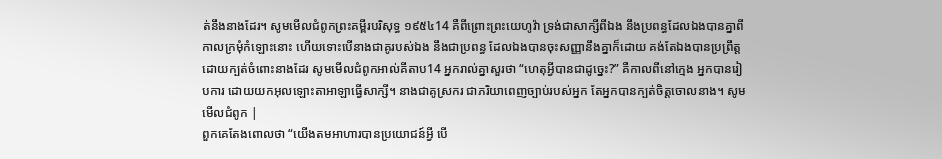ត់នឹងនាងដែរ។ សូមមើលជំពូកព្រះគម្ពីរបរិសុទ្ធ ១៩៥៤14 គឺពីព្រោះព្រះយេហូវ៉ា ទ្រង់ជាសាក្សីពីឯង នឹងប្រពន្ធដែលឯងបានគ្នាពីកាលក្រមុំកំឡោះនោះ ហើយទោះបើនាងជាគូរបស់ឯង នឹងជាប្រពន្ធ ដែលឯងបានចុះសញ្ញានឹងគ្នាក៏ដោយ គង់តែឯងបានប្រព្រឹត្ត ដោយក្បត់ចំពោះនាងដែរ សូមមើលជំពូកអាល់គីតាប14 អ្នករាល់គ្នាសួរថា “ហេតុអ្វីបានជាដូច្នេះ?” គឺកាលពីនៅក្មេង អ្នកបានរៀបការ ដោយយកអុលឡោះតាអាឡាធ្វើសាក្សី។ នាងជាគូស្រករ ជាភរិយាពេញច្បាប់របស់អ្នក តែអ្នកបានក្បត់ចិត្តចោលនាង។ សូមមើលជំពូក |
ពួកគេតែងពោលថា “យើងតមអាហារបានប្រយោជន៍អ្វី បើ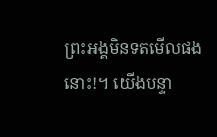ព្រះអង្គមិនទតមើលផងនោះ!។ យើងបន្ទា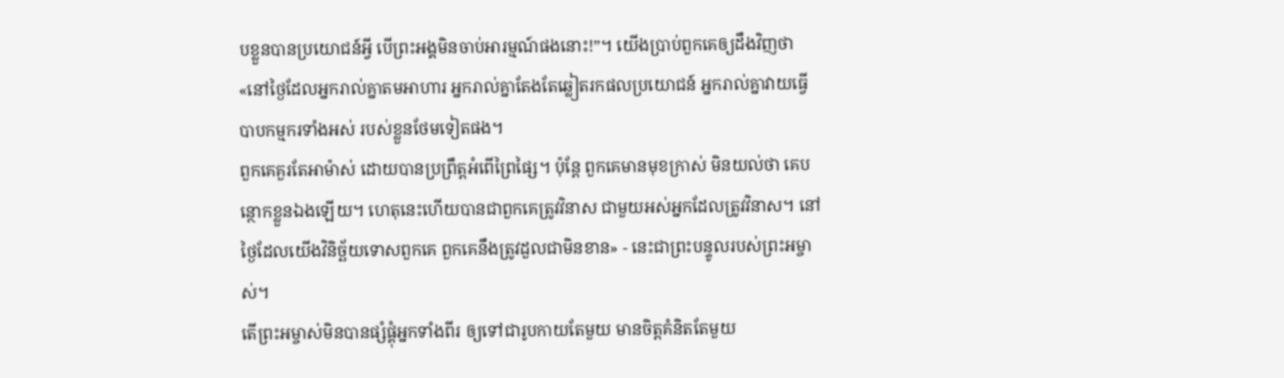បខ្លួនបានប្រយោជន៍អ្វី បើព្រះអង្គមិនចាប់អារម្មណ៍ផងនោះ!”។ យើងប្រាប់ពួកគេឲ្យដឹងវិញថា «នៅថ្ងៃដែលអ្នករាល់គ្នាតមអាហារ អ្នករាល់គ្នាតែងតែឆ្លៀតរកផលប្រយោជន៍ អ្នករាល់គ្នាវាយធ្វើបាបកម្មករទាំងអស់ របស់ខ្លួនថែមទៀតផង។
ពួកគេគួរតែអាម៉ាស់ ដោយបានប្រព្រឹត្តអំពើព្រៃផ្សៃ។ ប៉ុន្តែ ពួកគេមានមុខក្រាស់ មិនយល់ថា គេបន្ថោកខ្លួនឯងឡើយ។ ហេតុនេះហើយបានជាពួកគេត្រូវវិនាស ជាមួយអស់អ្នកដែលត្រូវវិនាស។ នៅថ្ងៃដែលយើងវិនិច្ឆ័យទោសពួកគេ ពួកគេនឹងត្រូវដួលជាមិនខាន» - នេះជាព្រះបន្ទូលរបស់ព្រះអម្ចាស់។
តើព្រះអម្ចាស់មិនបានផ្សំផ្គុំអ្នកទាំងពីរ ឲ្យទៅជារូបកាយតែមួយ មានចិត្តគំនិតតែមួយ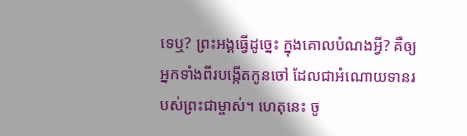ទេឬ? ព្រះអង្គធ្វើដូច្នេះ ក្នុងគោលបំណងអ្វី? គឺឲ្យអ្នកទាំងពីរបង្កើតកូនចៅ ដែលជាអំណោយទានរបស់ព្រះជាម្ចាស់។ ហេតុនេះ ចូ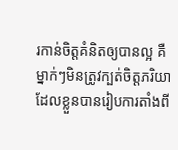រកាន់ចិត្តគំនិតឲ្យបានល្អ គឺម្នាក់ៗមិនត្រូវក្បត់ចិត្តភរិយា ដែលខ្លួនបានរៀបការតាំងពី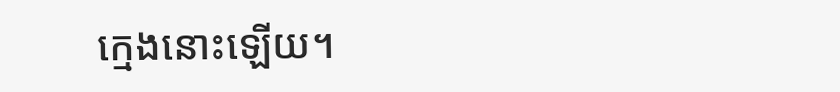ក្មេងនោះឡើយ។